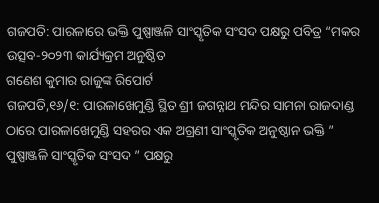ଗଜପତି: ପାରଳାରେ ଭକ୍ତି ପୁଷ୍ପାଞ୍ଜଳି ସାଂସ୍କୃତିକ ସଂସଦ ପକ୍ଷରୁ ପବିତ୍ର “ମକର ଉତ୍ସବ-୨୦୨୩ କାର୍ଯ୍ୟକ୍ରମ ଅନୁଷ୍ଠିତ
ଗଣେଶ କୁମାର ରାଜୁଙ୍କ ରିପୋର୍ଟ
ଗଜପତି,୧୬/୧: ପାରଳାଖେମୁଣ୍ଡି ସ୍ଥିତ ଶ୍ରୀ ଜଗନ୍ନାଥ ମନ୍ଦିର ସାମନା ରାଜଦାଣ୍ଡ ଠାରେ ପାରଳାଖେମୁଣ୍ଡି ସହରର ଏକ ଅଗ୍ରଣୀ ସାଂସ୍କୃତିକ ଅନୁଷ୍ଠାନ ଭକ୍ତି ” ପୁଷ୍ପାଞ୍ଜଳି ସାଂସ୍କୃତିକ ସଂସଦ ” ପକ୍ଷରୁ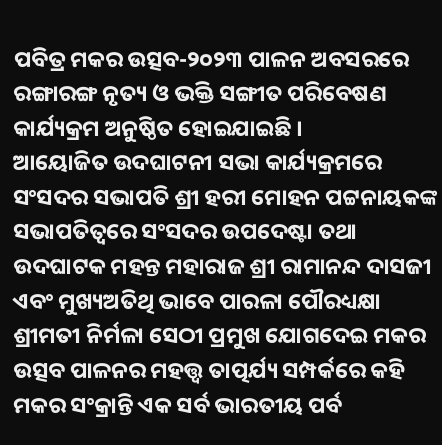ପବିତ୍ର ମକର ଉତ୍ସବ-୨୦୨୩ ପାଳନ ଅବସରରେ ରଙ୍ଗାରଙ୍ଗ ନୃତ୍ୟ ଓ ଭକ୍ତି ସଙ୍ଗୀତ ପରିବେଷଣ କାର୍ଯ୍ୟକ୍ରମ ଅନୁଷ୍ଠିତ ହୋଇଯାଇଛି ।
ଆୟୋଜିତ ଉଦଘାଟନୀ ସଭା କାର୍ଯ୍ୟକ୍ରମରେ ସଂସଦର ସଭାପତି ଶ୍ରୀ ହରୀ ମୋହନ ପଟ୍ଟନାୟକଙ୍କ ସଭାପତିତ୍ବରେ ସଂସଦର ଉପଦେଷ୍ଟା ତଥା ଉଦଘାଟକ ମହନ୍ତ ମହାରାଜ ଶ୍ରୀ ରାମାନନ୍ଦ ଦାସଜୀ ଏବଂ ମୁଖ୍ୟଅତିଥି ଭାବେ ପାରଳା ପୌରଧ୍ୟକ୍ଷା ଶ୍ରୀମତୀ ନିର୍ମଳା ସେଠୀ ପ୍ରମୁଖ ଯୋଗଦେଇ ମକର ଉତ୍ସବ ପାଳନର ମହତ୍ତ୍ୱ ତାତ୍ପର୍ଯ୍ୟ ସମ୍ପର୍କରେ କହି ମକର ସଂକ୍ରାନ୍ତି ଏକ ସର୍ବ ଭାରତୀୟ ପର୍ବ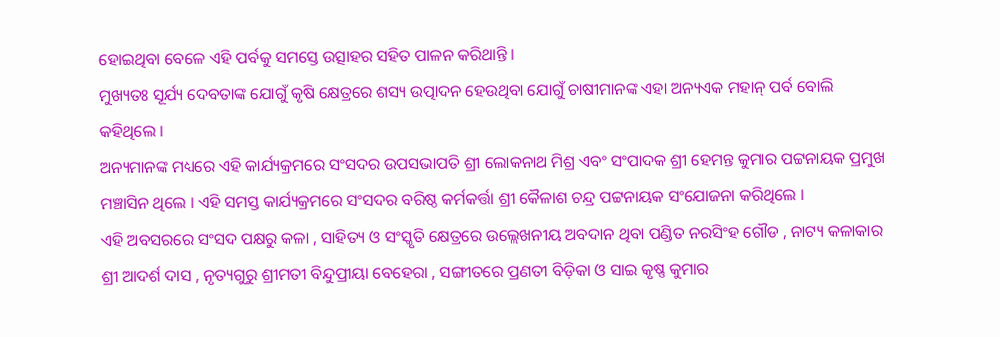ହୋଇଥିବା ବେଳେ ଏହି ପର୍ବକୁ ସମସ୍ତେ ଉତ୍ସାହର ସହିତ ପାଳନ କରିଥାନ୍ତି ।
ମୁଖ୍ୟତଃ ସୂର୍ଯ୍ୟ ଦେବତାଙ୍କ ଯୋଗୁଁ କୃଷି କ୍ଷେତ୍ରରେ ଶସ୍ୟ ଉତ୍ପାଦନ ହେଉଥିବା ଯୋଗୁଁ ଚାଷୀମାନଙ୍କ ଏହା ଅନ୍ୟଏକ ମହାନ୍ ପର୍ବ ବୋଲି କହିଥିଲେ ।
ଅନ୍ୟମାନଙ୍କ ମଧ୍ୟରେ ଏହି କାର୍ଯ୍ୟକ୍ରମରେ ସଂସଦର ଉପସଭାପତି ଶ୍ରୀ ଲୋକନାଥ ମିଶ୍ର ଏବଂ ସଂପାଦକ ଶ୍ରୀ ହେମନ୍ତ କୁମାର ପଟ୍ଟନାୟକ ପ୍ରମୁଖ ମଞ୍ଚାସିନ ଥିଲେ । ଏହି ସମସ୍ତ କାର୍ଯ୍ୟକ୍ରମରେ ସଂସଦର ବରିଷ୍ଠ କର୍ମକର୍ତ୍ତା ଶ୍ରୀ କୈଳାଶ ଚନ୍ଦ୍ର ପଟ୍ଟନାୟକ ସଂଯୋଜନା କରିଥିଲେ ।
ଏହି ଅବସରରେ ସଂସଦ ପକ୍ଷରୁ କଳା , ସାହିତ୍ୟ ଓ ସଂସ୍କୃତି କ୍ଷେତ୍ରରେ ଉଲ୍ଲେଖନୀୟ ଅବଦାନ ଥିବା ପଣ୍ଡିତ ନରସିଂହ ଗୌଡ , ନାଟ୍ୟ କଳାକାର ଶ୍ରୀ ଆଦର୍ଶ ଦାସ , ନୃତ୍ୟଗୁରୁ ଶ୍ରୀମତୀ ବିନ୍ଦୁପ୍ରୀୟା ବେହେରା , ସଙ୍ଗୀତରେ ପ୍ରଣତୀ ବିଡ଼ିକା ଓ ସାଇ କୃଷ୍ଣ କୁମାର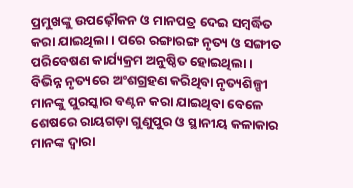ପ୍ରମୁଖଙ୍କୁ ଉପଢ଼ୌକନ ଓ ମାନପତ୍ର ଦେଇ ସମ୍ବର୍ଦ୍ଧିତ କରା ଯାଇଥିଲା । ପରେ ରଙ୍ଗାରଙ୍ଗ ନୃତ୍ୟ ଓ ସଙ୍ଗୀତ ପରିବେଷଣ କାର୍ଯ୍ୟକ୍ରମ ଅନୁଷ୍ଠିତ ହୋଇଥିଲା ।
ବିଭିନ୍ନ ନୃତ୍ୟରେ ଅଂଶଗ୍ରହଣ କରିଥିବା ନୃତ୍ୟଶିଳ୍ପୀ ମାନଙ୍କୁ ପୁରସ୍କାର ବଣ୍ଟନ କରା ଯାଇଥିବା ବେଳେ ଶେଷରେ ରାୟଗଡ଼ା ଗୁଣୁପୁର ଓ ସ୍ଥାନୀୟ କଳାକାର ମାନଙ୍କ ଦ୍ବାରା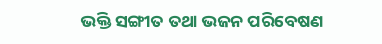ଭକ୍ତି ସଙ୍ଗୀତ ତଥା ଭଜନ ପରିବେଷଣ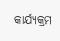କାର୍ଯ୍ୟକ୍ରମ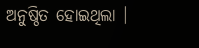ଅନୁଷ୍ଠିତ ହୋଇଥିଲା ।